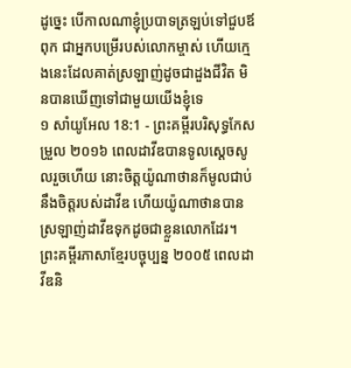ដូច្នេះ បើកាលណាខ្ញុំប្របាទត្រឡប់ទៅជួបឪពុក ជាអ្នកបម្រើរបស់លោកម្ចាស់ ហើយក្មេងនេះដែលគាត់ស្រឡាញ់ដូចជាដួងជីវិត មិនបានឃើញទៅជាមួយយើងខ្ញុំទេ
១ សាំយូអែល 18:1 - ព្រះគម្ពីរបរិសុទ្ធកែសម្រួល ២០១៦ ពេលដាវីឌបានទូលស្ដេចសូលរួចហើយ នោះចិត្តយ៉ូណាថានក៏មូលជាប់នឹងចិត្តរបស់ដាវីឌ ហើយយ៉ូណាថានបានស្រឡាញ់ដាវីឌទុកដូចជាខ្លួនលោកដែរ។ ព្រះគម្ពីរភាសាខ្មែរបច្ចុប្បន្ន ២០០៥ ពេលដាវីឌនិ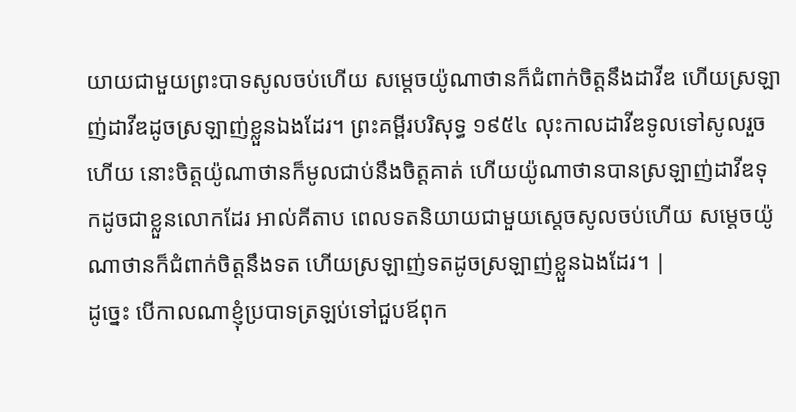យាយជាមួយព្រះបាទសូលចប់ហើយ សម្ដេចយ៉ូណាថានក៏ជំពាក់ចិត្តនឹងដាវីឌ ហើយស្រឡាញ់ដាវីឌដូចស្រឡាញ់ខ្លួនឯងដែរ។ ព្រះគម្ពីរបរិសុទ្ធ ១៩៥៤ លុះកាលដាវីឌទូលទៅសូលរួចហើយ នោះចិត្តយ៉ូណាថានក៏មូលជាប់នឹងចិត្តគាត់ ហើយយ៉ូណាថានបានស្រឡាញ់ដាវីឌទុកដូចជាខ្លួនលោកដែរ អាល់គីតាប ពេលទតនិយាយជាមួយស្តេចសូលចប់ហើយ សម្តេចយ៉ូណាថានក៏ជំពាក់ចិត្តនឹងទត ហើយស្រឡាញ់ទតដូចស្រឡាញ់ខ្លួនឯងដែរ។ |
ដូច្នេះ បើកាលណាខ្ញុំប្របាទត្រឡប់ទៅជួបឪពុក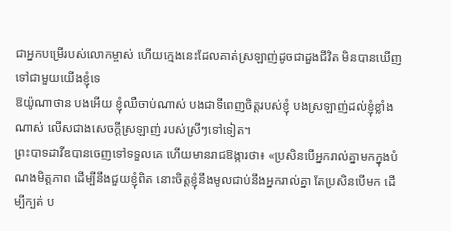ជាអ្នកបម្រើរបស់លោកម្ចាស់ ហើយក្មេងនេះដែលគាត់ស្រឡាញ់ដូចជាដួងជីវិត មិនបានឃើញទៅជាមួយយើងខ្ញុំទេ
ឱយ៉ូណាថាន បងអើយ ខ្ញុំឈឺចាប់ណាស់ បងជាទីពេញចិត្តរបស់ខ្ញុំ បងស្រឡាញ់ដល់ខ្ញុំខ្លាំងណាស់ លើសជាងសេចក្ដីស្រឡាញ់ របស់ស្រីៗទៅទៀត។
ព្រះបាទដាវីឌបានចេញទៅទទួលគេ ហើយមានរាជឱង្ការថា៖ «ប្រសិនបើអ្នករាល់គ្នាមកក្នុងបំណងមិត្តភាព ដើម្បីនឹងជួយខ្ញុំពិត នោះចិត្តខ្ញុំនឹងមូលជាប់នឹងអ្នករាល់គ្នា តែប្រសិនបើមក ដើម្បីក្បត់ ប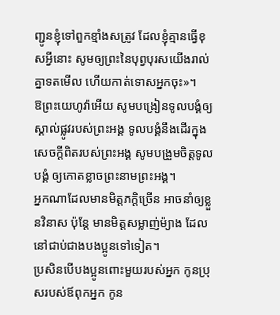ញ្ជូនខ្ញុំទៅពួកខ្មាំងសត្រូវ ដែលខ្ញុំគ្មានធ្វើខុសអ្វីនោះ សូមឲ្យព្រះនៃបុព្វបុរសយើងរាល់គ្នាទតមើល ហើយកាត់ទោសអ្នកចុះ»។
ឱព្រះយេហូវ៉ាអើយ សូមបង្រៀនទូលបង្គំឲ្យស្គាល់ផ្លូវរបស់ព្រះអង្គ ទូលបង្គំនឹងដើរក្នុងសេចក្ដីពិតរបស់ព្រះអង្គ សូមបង្រួមចិត្តទូលបង្គំ ឲ្យកោតខ្លាចព្រះនាមព្រះអង្គ។
អ្នកណាដែលមានមិត្តភក្តិច្រើន អាចនាំឲ្យខ្លួនវិនាស ប៉ុន្តែ មានមិត្តសម្លាញ់ម៉្យាង ដែលនៅជាប់ជាងបងប្អូនទៅទៀត។
ប្រសិនបើបងប្អូនពោះមួយរបស់អ្នក កូនប្រុសរបស់ឪពុកអ្នក កូន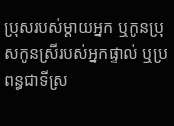ប្រុសរបស់ម្ដាយអ្នក ឬកូនប្រុសកូនស្រីរបស់អ្នកផ្ទាល់ ឬប្រពន្ធជាទីស្រ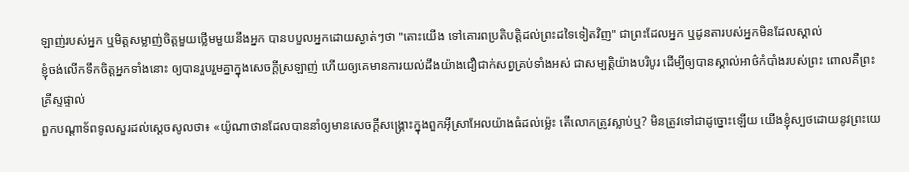ឡាញ់របស់អ្នក ឬមិត្តសម្លាញ់ចិត្តមួយថ្លើមមួយនឹងអ្នក បានបបួលអ្នកដោយស្ងាត់ៗថា "តោះយើង ទៅគោរពប្រតិបត្តិដល់ព្រះដទៃទៀតវិញ" ជាព្រះដែលអ្នក ឬដូនតារបស់អ្នកមិនដែលស្គាល់
ខ្ញុំចង់លើកទឹកចិត្តអ្នកទាំងនោះ ឲ្យបានរួបរួមគ្នាក្នុងសេចក្តីស្រឡាញ់ ហើយឲ្យគេមានការយល់ដឹងយ៉ាងជឿជាក់សព្វគ្រប់ទាំងអស់ ជាសម្បត្តិយ៉ាងបរិបូរ ដើម្បីឲ្យបានស្គាល់អាថ៌កំបាំងរបស់ព្រះ ពោលគឺព្រះគ្រីស្ទផ្ទាល់
ពួកបណ្ដាទ័ពទូលសួរដល់ស្ដេចសូលថា៖ «យ៉ូណាថានដែលបាននាំឲ្យមានសេចក្ដីសង្គ្រោះក្នុងពួកអ៊ីស្រាអែលយ៉ាងធំដល់ម៉្លេះ តើលោកត្រូវស្លាប់ឬ? មិនត្រូវទៅជាដូច្នោះឡើយ យើងខ្ញុំស្បថដោយនូវព្រះយេ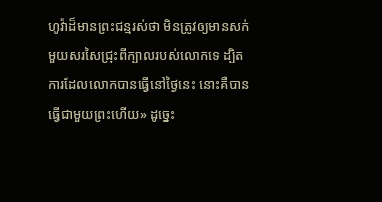ហូវ៉ាដ៏មានព្រះជន្មរស់ថា មិនត្រូវឲ្យមានសក់មួយសរសៃជ្រុះពីក្បាលរបស់លោកទេ ដ្បិតការដែលលោកបានធ្វើនៅថ្ងៃនេះ នោះគឺបានធ្វើជាមួយព្រះហើយ» ដូច្នេះ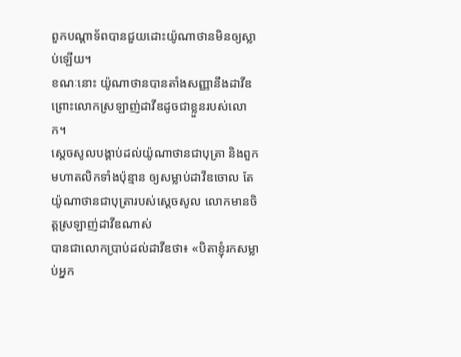ពួកបណ្ដាទ័ពបានជួយដោះយ៉ូណាថានមិនឲ្យស្លាប់ឡើយ។
ខណៈនោះ យ៉ូណាថានបានតាំងសញ្ញានឹងដាវីឌ ព្រោះលោកស្រឡាញ់ដាវីឌដូចជាខ្លួនរបស់លោក។
ស្ដេចសូលបង្គាប់ដល់យ៉ូណាថានជាបុត្រា និងពួកមហាតលិកទាំងប៉ុន្មាន ឲ្យសម្លាប់ដាវីឌចោល តែយ៉ូណាថានជាបុត្រារបស់ស្ដេចសូល លោកមានចិត្តស្រឡាញ់ដាវីឌណាស់
បានជាលោកប្រាប់ដល់ដាវីឌថា៖ «បិតាខ្ញុំរកសម្លាប់អ្នក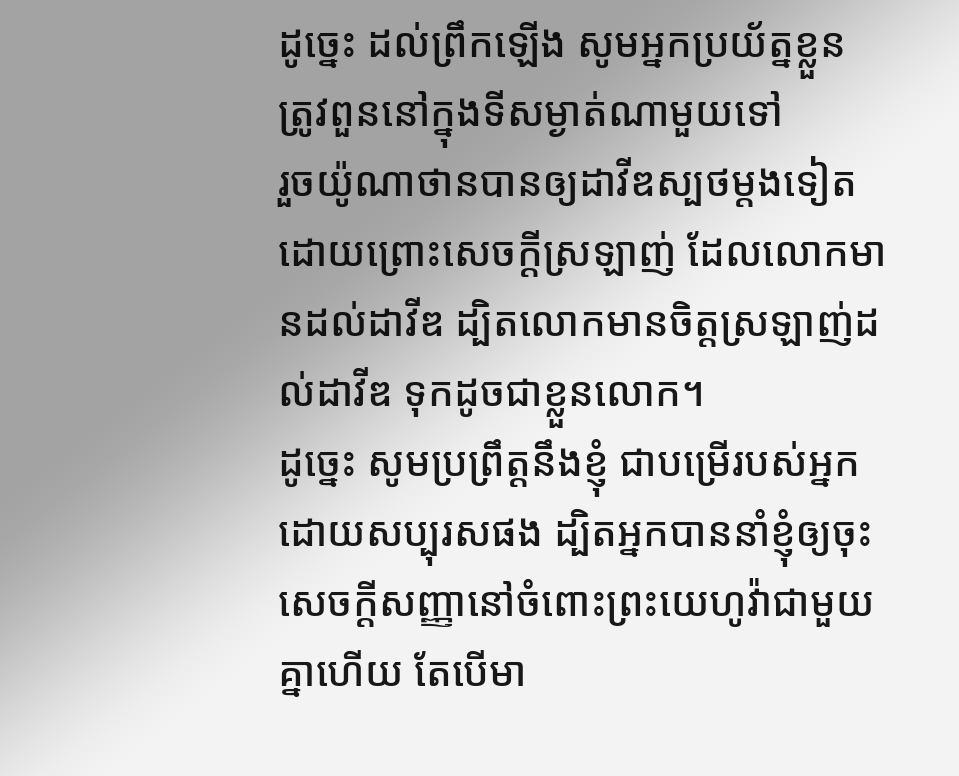ដូច្នេះ ដល់ព្រឹកឡើង សូមអ្នកប្រយ័ត្នខ្លួន ត្រូវពួននៅក្នុងទីសម្ងាត់ណាមួយទៅ
រួចយ៉ូណាថានបានឲ្យដាវីឌស្បថម្តងទៀត ដោយព្រោះសេចក្ដីស្រឡាញ់ ដែលលោកមានដល់ដាវីឌ ដ្បិតលោកមានចិត្តស្រឡាញ់ដល់ដាវីឌ ទុកដូចជាខ្លួនលោក។
ដូច្នេះ សូមប្រព្រឹត្តនឹងខ្ញុំ ជាបម្រើរបស់អ្នកដោយសប្បុរសផង ដ្បិតអ្នកបាននាំខ្ញុំឲ្យចុះសេចក្ដីសញ្ញានៅចំពោះព្រះយេហូវ៉ាជាមួយគ្នាហើយ តែបើមា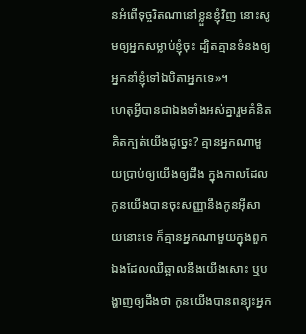នអំពើទុច្ចរិតណានៅខ្លួនខ្ញុំវិញ នោះសូមឲ្យអ្នកសម្លាប់ខ្ញុំចុះ ដ្បិតគ្មានទំនងឲ្យអ្នកនាំខ្ញុំទៅឯបិតាអ្នកទេ»។
ហេតុអ្វីបានជាឯងទាំងអស់គ្នារួមគំនិតគិតក្បត់យើងដូច្នេះ? គ្មានអ្នកណាមួយប្រាប់ឲ្យយើងឲ្យដឹង ក្នុងកាលដែលកូនយើងបានចុះសញ្ញានឹងកូនអ៊ីសាយនោះទេ ក៏គ្មានអ្នកណាមួយក្នុងពួកឯងដែលឈឺឆ្អាលនឹងយើងសោះ ឬបង្ហាញឲ្យដឹងថា កូនយើងបានពន្យុះអ្នក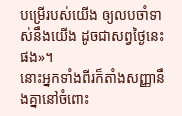បម្រើរបស់យើង ឲ្យលបចាំទាស់នឹងយើង ដូចជាសព្វថ្ងៃនេះផង»។
នោះអ្នកទាំងពីរក៏តាំងសញ្ញានឹងគ្នានៅចំពោះ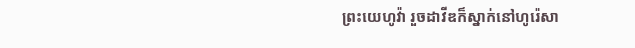ព្រះយេហូវ៉ា រួចដាវីឌក៏ស្នាក់នៅហូរ៉េសា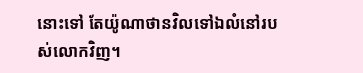នោះទៅ តែយ៉ូណាថានវិលទៅឯលំនៅរបស់លោកវិញ។